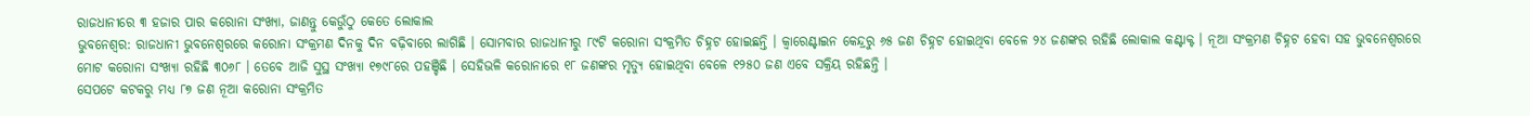ରାଜଧାନୀରେ ୩ ହଜାର ପାର କରୋନା ସଂଖ୍ୟା, ଜାଣନ୍ତୁ କେଉୁଁଠୁ କେତେ ଲୋକାଲ
ଭୁବନେଶ୍ୱର: ରାଜଧାନୀ ଭୁବନେଶ୍ୱରରେ କରୋନା ସଂକ୍ରମଣ ଦିନକୁ ଦିନ ବଢ଼ିବାରେ ଲାଗିଛି । ସୋମବାର ରାଜଧାନୀରୁ ୮୯ଟି କରୋନା ସଂକ୍ରମିତ ଚିହ୍ନଟ ହୋଇଛନ୍ତି । କ୍ୱାରେଣ୍ଟାଇନ କେନ୍ଦ୍ରରୁ ୬୫ ଜଣ ଚିହ୍ନଟ ହୋଇଥିବା ବେଳେ ୨୪ ଜଣଙ୍କର ରହିଛି ଲୋକାଲ କଣ୍ଟାକ୍ଟ । ନୂଆ ସଂକ୍ରମଣ ଚିହ୍ନଟ ହେବା ସହ ଭୁବନେଶ୍ୱରରେ ମୋଟ କରୋନା ସଂଖ୍ୟା ରହିଛି ୩୦୬୮ । ତେବେ ଆଜି ସୁସ୍ଥ ସଂଖ୍ୟା ୧୭୯୮ରେ ପହଞ୍ଚିଛି । ସେହିଭଳି କରୋନାରେ ୧୮ ଜଣଙ୍କର ମୃତ୍ୟୁ ହୋଇଥିବା ବେଳେ ୧୨୫୦ ଜଣ ଏବେ ସକ୍ରିୟ ରହିଛନ୍ତି ।
ସେପଟେ କଟକରୁ ମଧ୍ୟ ୮୭ ଜଣ ନୂଆ କରୋନା ସଂକ୍ରମିତ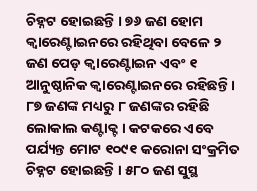ଚିହ୍ନଟ ହୋଇଛନ୍ତି । ୭୬ ଜଣ ହୋମ କ୍ୱାରେଣ୍ଟାଇନରେ ରହିଥିବା ବେଳେ ୨ ଜଣ ପେଡ଼ କ୍ୱାରେଣ୍ଟାଇନ ଏବଂ ୧ ଆନୁଷ୍ଠାନିକ କ୍ୱାରେଣ୍ଟାଇନରେ ରହିଛନ୍ତି । ୮୭ ଜଣଙ୍କ ମଧ୍ୟରୁ ୮ ଜଣଙ୍କର ରହିଛି ଲୋକାଲ କଣ୍ଟାକ୍ଟ । କଟକରେ ଏବେ ପର୍ଯ୍ୟନ୍ତ ମୋଟ ୧୦୯୧ କରୋନା ସଂକ୍ରମିତ ଚିହ୍ନଟ ହୋଇଛନ୍ତି । ୫୮୦ ଜଣ ସୁସ୍ଥ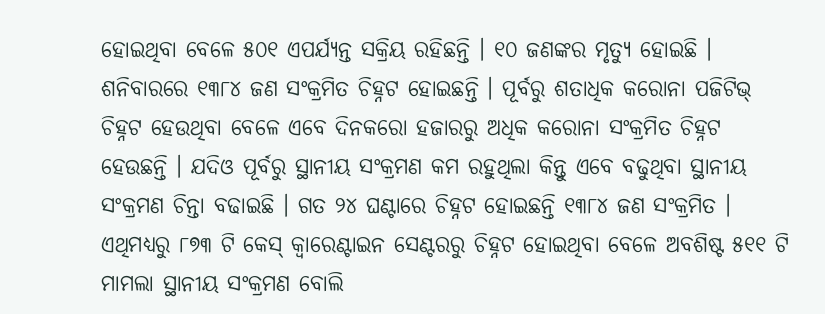ହୋଇଥିବା ବେଳେ ୫୦୧ ଏପର୍ଯ୍ୟନ୍ତ ସକ୍ରିୟ ରହିଛନ୍ତି । ୧୦ ଜଣଙ୍କର ମୃତ୍ୟୁ ହୋଇଛି ।
ଶନିବାରରେ ୧୩୮୪ ଜଣ ସଂକ୍ରମିତ ଚିହ୍ନଟ ହୋଇଛନ୍ତି । ପୂର୍ବରୁ ଶତାଧିକ କରୋନା ପଜିଟିଭ୍ ଚିହ୍ନଟ ହେଉଥିବା ବେଳେ ଏବେ ଦିନକରୋ ହଜାରରୁ ଅଧିକ କରୋନା ସଂକ୍ରମିତ ଚିହ୍ନଟ ହେଉଛନ୍ତି । ଯଦିଓ ପୂର୍ବରୁ ସ୍ଥାନୀୟ ସଂକ୍ରମଣ କମ ରହୁଥିଲା କିନ୍ତୁ ଏବେ ବଢୁଥିବା ସ୍ଥାନୀୟ ସଂକ୍ରମଣ ଚିନ୍ତା ବଢାଇଛି । ଗତ ୨୪ ଘଣ୍ଟାରେ ଚିହ୍ନଟ ହୋଇଛନ୍ତି ୧୩୮୪ ଜଣ ସଂକ୍ରମିତ । ଏଥିମଧ୍ୟରୁ ୮୭୩ ଟି କେସ୍ କ୍ୱାରେଣ୍ଟାଇନ ସେଣ୍ଟରରୁ ଚିହ୍ନଟ ହୋଇଥିବା ବେଳେ ଅବଶିଷ୍ଟ ୫୧୧ ଟି ମାମଲା ସ୍ଥାନୀୟ ସଂକ୍ରମଣ ବୋଲି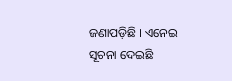ଜଣାପଡ଼ିଛି । ଏନେଇ ସୂଚନା ଦେଇଛି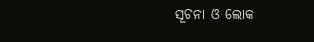ସୂଚନା ଓ ଲୋକ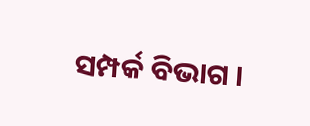ସମ୍ପର୍କ ବିଭାଗ ।